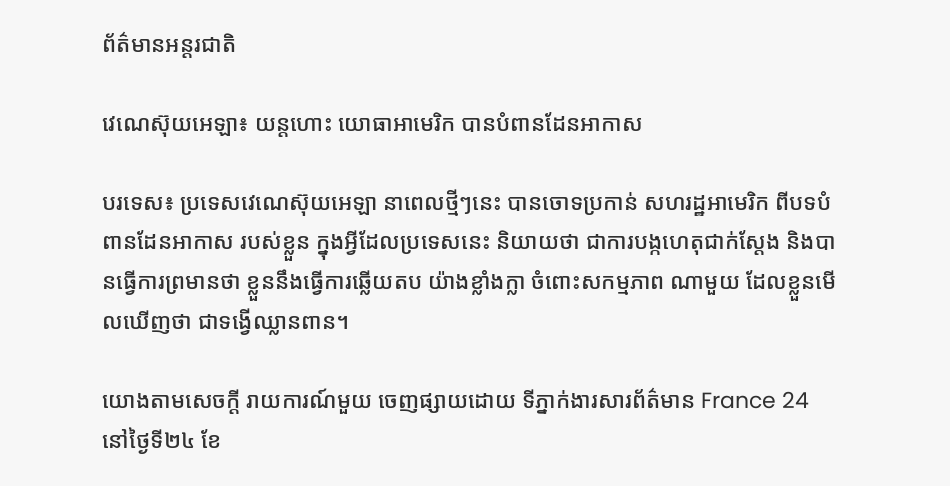ព័ត៌មានអន្តរជាតិ

វេណេស៊ុយអេឡា៖ យន្តហោះ យោធាអាមេរិក បានបំពានដែនអាកាស

បរទេស៖ ប្រទេសវេណេស៊ុយអេឡា នាពេលថ្មីៗនេះ បានចោទប្រកាន់ សហរដ្ឋអាមេរិក ពីបទបំពានដែនអាកាស របស់ខ្លួន ក្នុងអ្វីដែលប្រទេសនេះ និយាយថា ជាការបង្កហេតុជាក់ស្តែង និងបានធ្វើការព្រមានថា ខ្លួននឹងធ្វើការឆ្លើយតប យ៉ាងខ្លាំងក្លា ចំពោះសកម្មភាព ណាមួយ ដែលខ្លួនមើលឃើញថា ជាទង្វើឈ្លានពាន។

យោងតាមសេចក្តី រាយការណ៍មួយ ចេញផ្សាយដោយ ទីភ្នាក់ងារសារព័ត៌មាន France 24 នៅថ្ងៃទី២៤ ខែ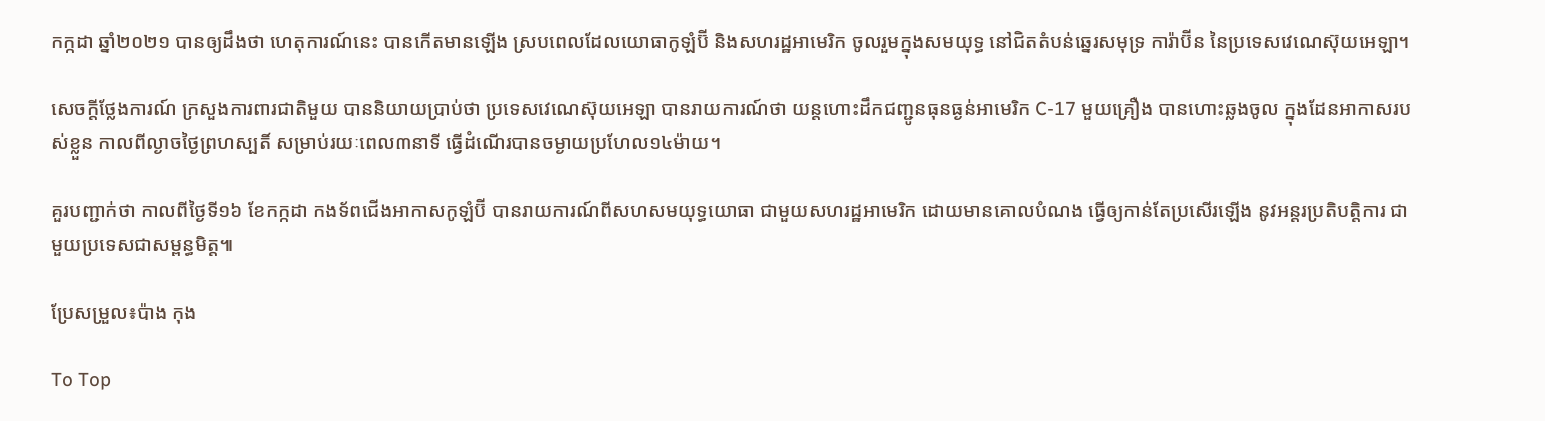កក្កដា ឆ្នាំ២០២១ បានឲ្យដឹងថា ហេតុការណ៍នេះ បានកើតមានឡើង ស្របពេលដែលយោធាកូឡំប៊ី និងសហរដ្ឋអាមេរិក ចូលរួមក្នុងសមយុទ្ធ នៅជិតតំបន់ឆ្នេរសមុទ្រ ការ៉ាប៊ីន នៃប្រទេសវេណេស៊ុយអេឡា។

សេចក្តីថ្លែងការណ៍ ក្រសួងការពារជាតិមួយ បាននិយាយប្រាប់ថា ប្រទេសវេណេស៊ុយអេឡា បានរាយការណ៍ថា យន្តហោះដឹកជញ្ជូនធុនធ្ងន់អាមេរិក C-17 មួយគ្រឿង បានហោះឆ្លងចូល ក្នុងដែនអាកាសរបស់ខ្លួន កាលពីល្ងាចថ្ងៃព្រហស្បតិ៍ សម្រាប់រយៈពេល៣នាទី ធ្វើដំណើរបានចម្ងាយប្រហែល១៤ម៉ាយ។

គួរបញ្ជាក់ថា កាលពីថ្ងៃទី១៦ ខែកក្កដា កងទ័ពជើងអាកាសកូឡំប៊ី បានរាយការណ៍ពីសហសមយុទ្ធយោធា ជាមួយសហរដ្ឋអាមេរិក ដោយមានគោលបំណង ធ្វើឲ្យកាន់តែប្រសើរឡើង នូវអន្តរប្រតិបត្តិការ ជាមួយប្រទេសជាសម្ពន្ធមិត្ត៕

ប្រែសម្រួល៖ប៉ាង កុង

To Top